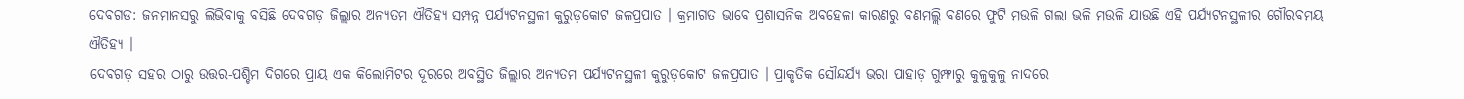ଦେବଗଡ: ଜନମାନସରୁ ଲିଭିବାକୁ ବସିଛି ଦେବଗଡ଼ ଜିଲ୍ଲାର ଅନ୍ୟତମ ଐତିହ୍ୟ ସମ୍ପନ୍ନ ପର୍ଯ୍ୟଟନସ୍ଥଳୀ କୁରୁଡ଼କୋଟ ଜଳପ୍ରପାତ । କ୍ରମାଗତ ଭାବେ ପ୍ରଶାସନିକ ଅବହେଳା କାରଣରୁ ବଣମଲ୍ଲି ବଣରେ ଫୁଟି ମଉଳି ଗଲା ଭଳି ମଉଳି ଯାଉଛି ଏହି ପର୍ଯ୍ୟଟନସ୍ଥଳୀର ଗୌରବମୟ ଐତିହ୍ୟ ।
ଦେବଗଡ଼ ସହର ଠାରୁ ଉତ୍ତର-ପଶ୍ଚିମ ଦିଗରେ ପ୍ରାୟ ଏକ କିଲୋମିଟର ଦୂରରେ ଅବସ୍ଥିତ ଜିଲ୍ଲାର ଅନ୍ୟତମ ପର୍ଯ୍ୟଟନସ୍ଥଳୀ କୁରୁଡ଼କୋଟ ଜଳପ୍ରପାତ । ପ୍ରାକୃତିକ ସୌନ୍ଦର୍ଯ୍ୟ ଭରା ପାହାଡ଼ ଗୁମ୍ଫାରୁ କୁଳୁକୁଳୁ ନାଦରେ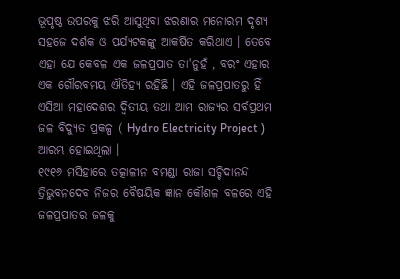ଭୂପୃଷ୍ଠ ଉପରକୁ ଝରି ଆସୁଥିବା ଝରଣାର ମନୋରମ ଦୃଶ୍ୟ ସହଜେ ଦର୍ଶକ ଓ ପର୍ଯ୍ୟଟକଙ୍କୁ ଆକର୍ଷିତ କରିଥାଏ । ତେବେ ଏହା ଯେ କେବଳ ଏକ ଜଳପ୍ରପାତ ତା'ନୁହଁ , ବରଂ ଏହାର ଏକ ଗୌରବମୟ ଐତିହ୍ୟ ରହିଛି । ଏହି ଜଳପ୍ରପାତରୁ ହିଁ ଏସିଆ ମହାଦେଶର ଦ୍ଵିତୀୟ ତଥା ଆମ ରାଜ୍ୟର ସର୍ବପ୍ରଥମ ଜଳ ବିଦ୍ୟୁତ ପ୍ରକଳ୍ପ ( Hydro Electricity Project ) ଆରମ୍ଭ ହୋଇଥିଲା ।
୧୯୧୬ ମସିହାରେ ତତ୍କାଳୀନ ବମଣ୍ଡା ରାଜା ସଚ୍ଚିଦାନନ୍ଦ ତ୍ରିଭୁବନଦେବ ନିଜର ବୈଷୟିକ ଜ୍ଞାନ କୌଶଳ ବଳରେ ଏହି ଜଳପ୍ରପାତର ଜଳକୁ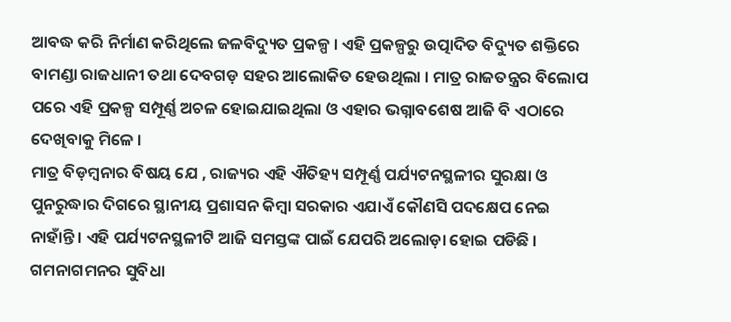ଆବଦ୍ଧ କରି ନିର୍ମାଣ କରିଥିଲେ ଜଳବିଦ୍ୟୁତ ପ୍ରକଳ୍ପ । ଏହି ପ୍ରକଳ୍ପରୁ ଉତ୍ପାଦିତ ବିଦ୍ୟୁତ ଶକ୍ତିରେ ବାମଣ୍ଡା ରାଜଧାନୀ ତଥା ଦେବଗଡ଼ ସହର ଆଲୋକିତ ହେଉଥିଲା । ମାତ୍ର ରାଜତନ୍ତ୍ରର ବିଲୋପ ପରେ ଏହି ପ୍ରକଳ୍ପ ସମ୍ପୂର୍ଣ୍ଣ ଅଚଳ ହୋଇଯାଇଥିଲା ଓ ଏହାର ଭଗ୍ନାବଶେଷ ଆଜି ବି ଏଠାରେ ଦେଖିବାକୁ ମିଳେ ।
ମାତ୍ର ବିଡ଼ମ୍ବନାର ବିଷୟ ଯେ , ରାଜ୍ୟର ଏହି ଐତିହ୍ୟ ସମ୍ପୂର୍ଣ୍ଣ ପର୍ଯ୍ୟଟନସ୍ଥଳୀର ସୁରକ୍ଷା ଓ ପୁନରୁଦ୍ଧାର ଦିଗରେ ସ୍ଥାନୀୟ ପ୍ରଶାସନ କିମ୍ବା ସରକାର ଏଯାଏଁ କୌଣସି ପଦକ୍ଷେପ ନେଇ ନାହାଁନ୍ତି । ଏହି ପର୍ଯ୍ୟଟନସ୍ଥଳୀଟି ଆଜି ସମସ୍ତଙ୍କ ପାଇଁ ଯେପରି ଅଲୋଡ଼ା ହୋଇ ପଡିଛି । ଗମନାଗମନର ସୁବିଧା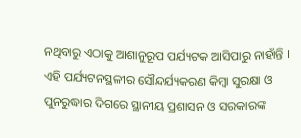ନଥିବାରୁ ଏଠାକୁ ଆଶାନୁରୂପ ପର୍ଯ୍ୟଟକ ଆସିପାରୁ ନାହାଁନ୍ତି । ଏହି ପର୍ଯ୍ୟଟନସ୍ଥଳୀର ସୌନ୍ଦର୍ଯ୍ୟକରଣ କିମ୍ବା ସୁରକ୍ଷା ଓ ପୁନରୁଦ୍ଧାର ଦିଗରେ ସ୍ଥାନୀୟ ପ୍ରଶାସନ ଓ ସରକାରଙ୍କ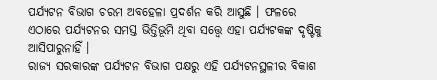ପର୍ଯ୍ୟଟନ ବିଭାଗ ଚରମ ଅବହେଳା ପ୍ରଦର୍ଶନ କରି ଆସୁଛି । ଫଳରେ ଏଠାରେ ପର୍ଯ୍ୟଟନର ସମସ୍ତ ଭିତ୍ତିଭୂମି ଥିବା ସତ୍ତ୍ବେ ଏହା ପର୍ଯ୍ୟଟକଙ୍କ ଦୃଷ୍ଟିକୁ ଆସିପାରୁନାହିଁ ।
ରାଜ୍ୟ ସରକାରଙ୍କ ପର୍ଯ୍ୟଟନ ବିଭାଗ ପକ୍ଷରୁ ଏହି ପର୍ଯ୍ୟଟନସ୍ଥଳୀର ବିକାଶ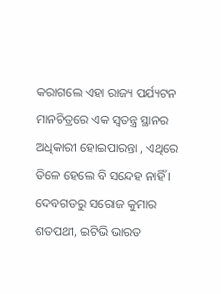କରାଗଲେ ଏହା ରାଜ୍ୟ ପର୍ଯ୍ୟଟନ ମାନଚିତ୍ରରେ ଏକ ସ୍ବତନ୍ତ୍ର ସ୍ଥାନର ଅଧିକାରୀ ହୋଇପାରନ୍ତା , ଏଥିରେ ତିଳେ ହେଲେ ବି ସନ୍ଦେହ ନାହିଁ ।
ଦେବଗଡରୁ ସରୋଜ କୁମାର ଶତପଥୀ, ଇଟିଭି ଭାରତ